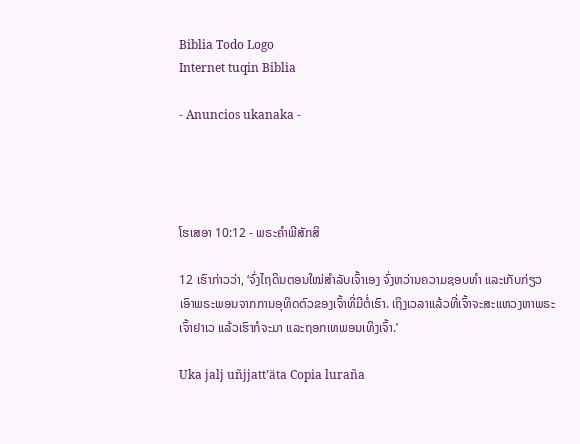Biblia Todo Logo
Internet tuqin Biblia

- Anuncios ukanaka -




ໂຮເສອາ 10:12 - ພຣະຄຳພີສັກສິ

12 ເຮົາກ່າວວ່າ, ‘ຈົ່ງໄຖດິນຕອນໃໝ່ສຳລັບເຈົ້າເອງ ຈົ່ງຫວ່ານຄວາມຊອບທຳ ແລະເກັບກ່ຽວເອົາພຣະພອນຈາກການອຸທິດຕົວຂອງເຈົ້າທີ່ມີຕໍ່ເຮົາ. ເຖິງເວລາແລ້ວທີ່ເຈົ້າຈະສະແຫວງຫາພຣະເຈົ້າຢາເວ ແລ້ວເຮົາກໍຈະມາ ແລະຖອກເທພອນເທິງເຈົ້າ.’

Uka jalj uñjjattʼäta Copia luraña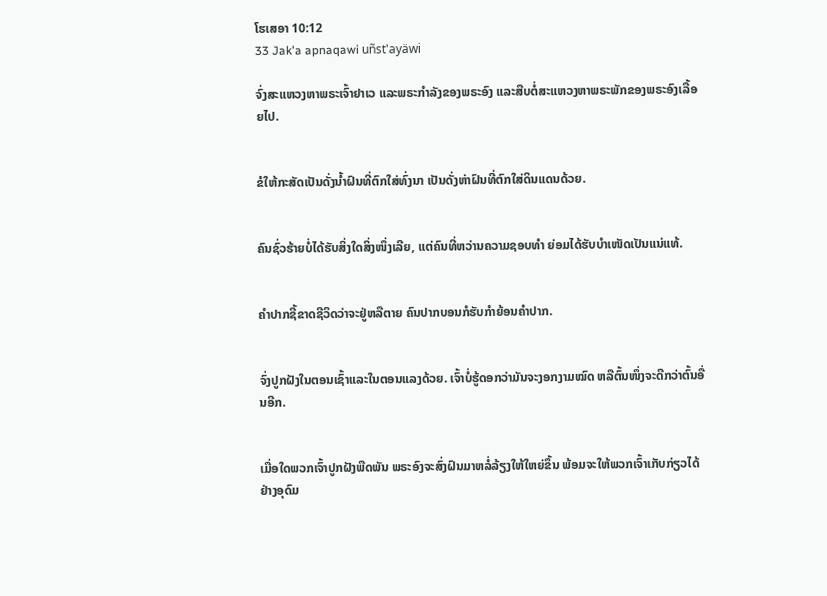ໂຮເສອາ 10:12
33 Jak'a apnaqawi uñst'ayäwi

ຈົ່ງສະແຫວງຫາພຣະເຈົ້າຢາເວ ແລະພຣະກຳລັງຂອງພຣະອົງ ແລະສືບຕໍ່ສະແຫວງຫາພຣະພັກຂອງພຣະອົງເລື້ອຍໄປ.


ຂໍໃຫ້ກະສັດເປັນດັ່ງນໍ້າຝົນທີ່ຕົກໃສ່ທົ່ງນາ ເປັນດັ່ງຫ່າຝົນທີ່ຕົກໃສ່ດິນແດນດ້ວຍ.


ຄົນຊົ່ວຮ້າຍບໍ່ໄດ້ຮັບສິ່ງໃດສິ່ງໜຶ່ງເລີຍ, ແຕ່ຄົນທີ່ຫວ່ານຄວາມຊອບທຳ ຍ່ອມໄດ້ຮັບບຳເໜັດເປັນແນ່ແທ້.


ຄຳປາກຊີ້ຂາດຊີວິດວ່າຈະຢູ່ຫລືຕາຍ ຄົນປາກບອນກໍຮັບກຳຍ້ອນຄຳປາກ.


ຈົ່ງປູກຝັງໃນຕອນເຊົ້າແລະໃນຕອນແລງດ້ວຍ. ເຈົ້າບໍ່ຮູ້ດອກວ່າມັນຈະງອກງາມໝົດ ຫລືຕົ້ນໜຶ່ງຈະດີກວ່າຕົ້ນອື່ນອີກ.


ເມື່ອໃດພວກເຈົ້າປູກຝັງພືດພັນ ພຣະອົງຈະສົ່ງຝົນມາຫລໍ່ລ້ຽງໃຫ້ໃຫຍ່ຂຶ້ນ ພ້ອມຈະໃຫ້ພວກເຈົ້າເກັບກ່ຽວໄດ້ຢ່າງອຸດົມ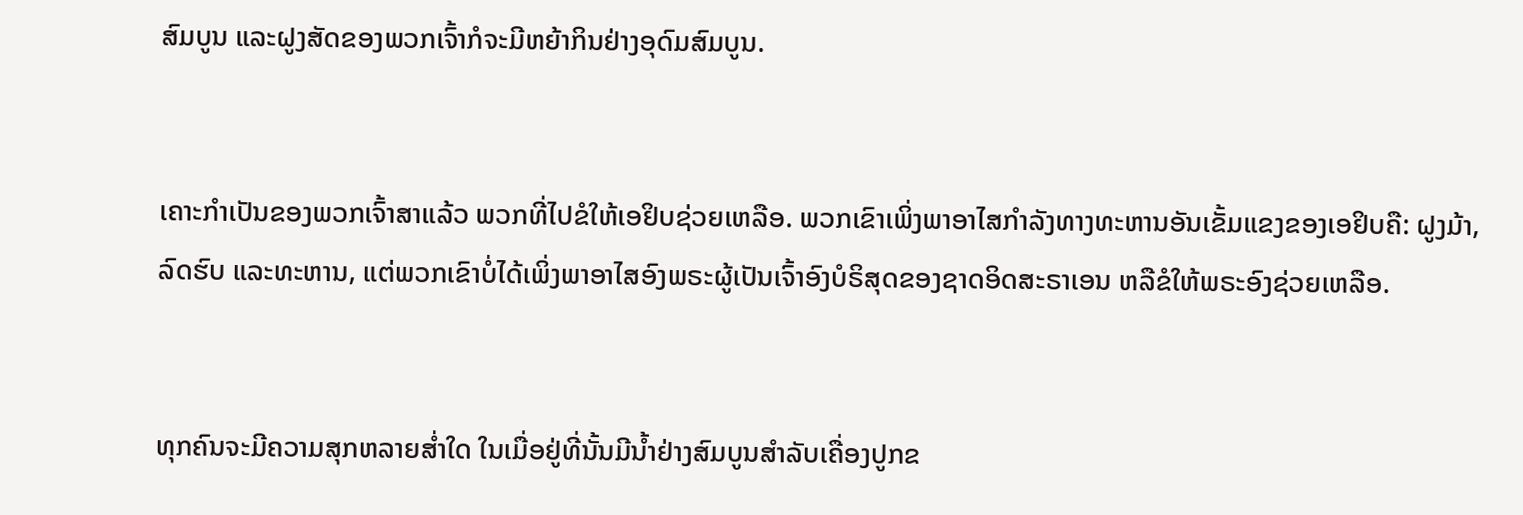ສົມບູນ ແລະຝູງສັດຂອງພວກເຈົ້າກໍຈະມີຫຍ້າກິນຢ່າງອຸດົມສົມບູນ.


ເຄາະກຳເປັນຂອງພວກເຈົ້າສາແລ້ວ ພວກທີ່ໄປຂໍໃຫ້ເອຢິບຊ່ວຍເຫລືອ. ພວກເຂົາເພິ່ງພາອາໄສກຳລັງທາງທະຫານອັນເຂັ້ມແຂງຂອງເອຢິບຄື: ຝູງມ້າ, ລົດຮົບ ແລະທະຫານ, ແຕ່ພວກເຂົາບໍ່ໄດ້ເພິ່ງພາອາໄສອົງພຣະຜູ້ເປັນເຈົ້າອົງບໍຣິສຸດຂອງຊາດອິດສະຣາເອນ ຫລືຂໍໃຫ້ພຣະອົງຊ່ວຍເຫລືອ.


ທຸກຄົນຈະມີຄວາມສຸກຫລາຍສໍ່າໃດ ໃນເມື່ອຢູ່ທີ່ນັ້ນມີນໍ້າຢ່າງສົມບູນສຳລັບເຄື່ອງປູກຂ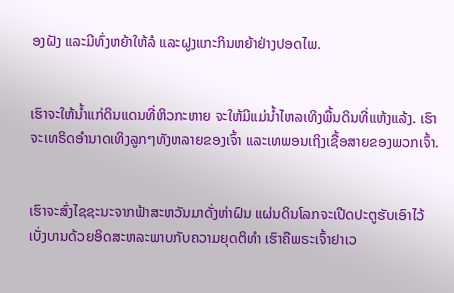ອງຝັງ ແລະມີທົ່ງຫຍ້າໃຫ້ລໍ ແລະຝູງແກະກິນຫຍ້າຢ່າງປອດໄພ.


ເຮົາຈະໃຫ້ນໍ້າແກ່ດິນແດນທີ່ຫິວກະຫາຍ ຈະໃຫ້ມີແມ່ນໍ້າໄຫລເທິງພື້ນດິນທີ່ແຫ້ງແລ້ງ. ເຮົາຈະເທຣິດອຳນາດເທິງລູກໆທັງຫລາຍຂອງເຈົ້າ ແລະເທພອນເຖິງເຊື້ອສາຍຂອງພວກເຈົ້າ.


ເຮົາຈະສົ່ງໄຊຊະນະຈາກຟ້າສະຫວັນມາດັ່ງຫ່າຝົນ ແຜ່ນດິນໂລກຈະເປີດປະຕູຮັບເອົາໄວ້ ເບັ່ງບານດ້ວຍອິດສະຫລະພາບກັບຄວາມຍຸດຕິທຳ ເຮົາຄືພຣະເຈົ້າຢາເວ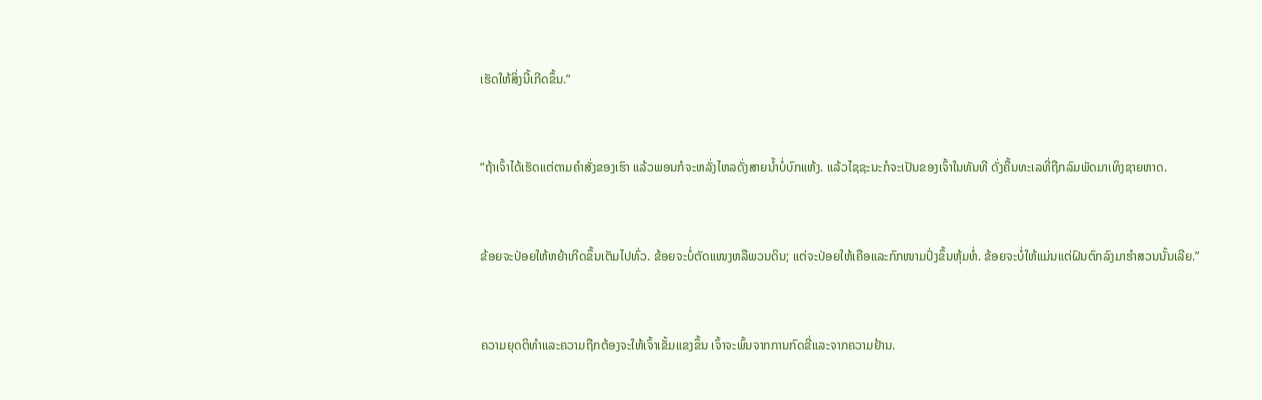ເຮັດໃຫ້ສິ່ງນີ້ເກີດຂຶ້ນ.”


“ຖ້າເຈົ້າໄດ້ເຮັດແຕ່ຕາມຄຳສັ່ງຂອງເຮົາ ແລ້ວພອນກໍຈະຫລັ່ງໄຫລດັ່ງສາຍນໍ້າບໍ່ບົກແຫ້ງ. ແລ້ວໄຊຊະນະກໍຈະເປັນຂອງເຈົ້າໃນທັນທີ ດັ່ງຄື້ນທະເລທີ່ຖືກລົມພັດມາເທິງຊາຍຫາດ.


ຂ້ອຍຈະປ່ອຍໃຫ້ຫຍ້າເກີດຂຶ້ນເຕັມໄປທົ່ວ. ຂ້ອຍຈະບໍ່ຕັດແໜງຫລືພວນດິນ; ແຕ່ຈະປ່ອຍໃຫ້ເຄືອແລະກົກໜາມປົ່ງຂຶ້ນຫຸ້ມຫໍ່. ຂ້ອຍຈະບໍ່ໃຫ້ແມ່ນແຕ່ຝົນຕົກລົງມາຮຳສວນນັ້ນເລີຍ.”


ຄວາມຍຸດຕິທຳແລະຄວາມຖືກຕ້ອງຈະໃຫ້ເຈົ້າເຂັ້ມແຂງຂຶ້ນ ເຈົ້າຈະພົ້ນຈາກການກົດຂີ່ແລະຈາກຄວາມຢ້ານ.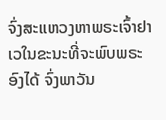ຈົ່ງສະແຫວງຫາພຣະເຈົ້າຢາເວໃນຂະນະທີ່ຈະພົບພຣະອົງໄດ້ ຈົ່ງພາວັນ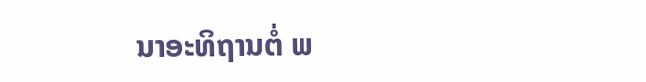ນາອະທິຖານຕໍ່ ພ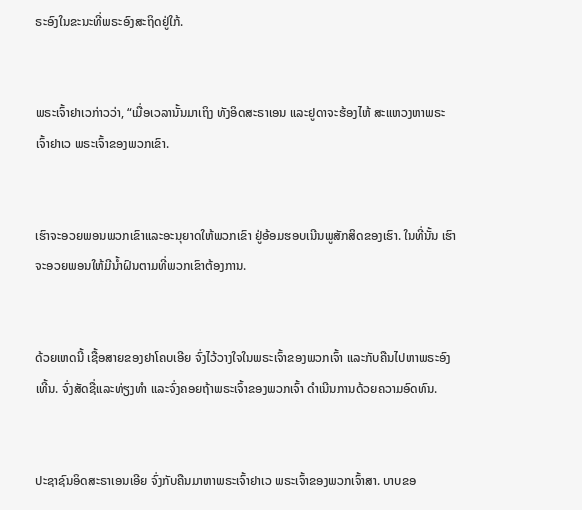ຣະອົງໃນຂະນະທີ່ພຣະອົງສະຖິດຢູ່ໃກ້.


ພຣະເຈົ້າຢາເວກ່າວວ່າ, “ເມື່ອເວລານັ້ນມາເຖິງ ທັງອິດສະຣາເອນ ແລະຢູດາຈະຮ້ອງໄຫ້ ສະແຫວງຫາພຣະເຈົ້າຢາເວ ພຣະເຈົ້າຂອງພວກເຂົາ.


ເຮົາຈະອວຍພອນພວກເຂົາແລະອະນຸຍາດໃຫ້ພວກເຂົາ ຢູ່ອ້ອມຮອບເນີນພູສັກສິດຂອງເຮົາ. ໃນທີ່ນັ້ນ ເຮົາຈະອວຍພອນໃຫ້ມີນໍ້າຝົນຕາມທີ່ພວກເຂົາຕ້ອງການ.


ດ້ວຍເຫດນີ້ ເຊື້ອສາຍຂອງຢາໂຄບເອີຍ ຈົ່ງໄວ້ວາງໃຈໃນພຣະເຈົ້າຂອງພວກເຈົ້າ ແລະກັບຄືນໄປຫາພຣະອົງເທີ້ນ. ຈົ່ງສັດຊື່ແລະທ່ຽງທຳ ແລະຈົ່ງຄອຍຖ້າພຣະເຈົ້າຂອງພວກເຈົ້າ ດຳເນີນການດ້ວຍຄວາມອົດທົນ.


ປະຊາຊົນອິດສະຣາເອນເອີຍ ຈົ່ງກັບຄືນມາຫາພຣະເຈົ້າຢາເວ ພຣະເຈົ້າຂອງພວກເຈົ້າສາ. ບາບຂອ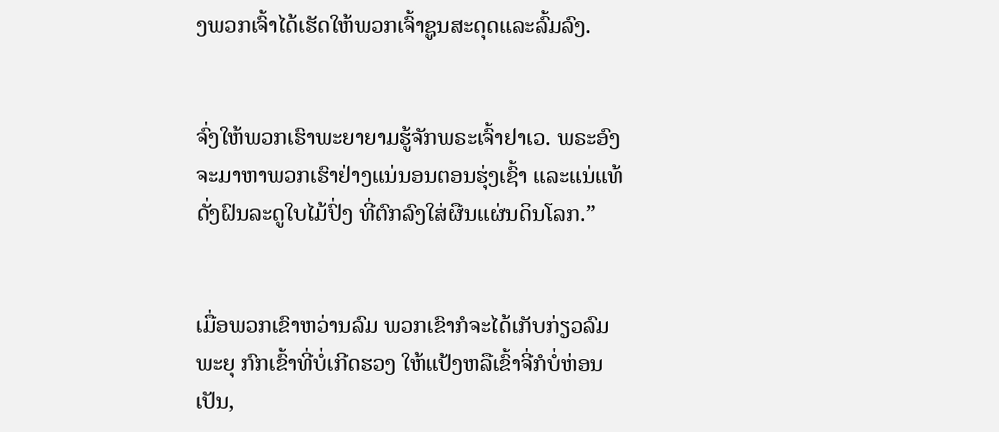ງພວກເຈົ້າໄດ້ເຮັດໃຫ້ພວກເຈົ້າຊູນສະດຸດແລະລົ້ມລົງ.


ຈົ່ງໃຫ້ພວກເຮົາພະຍາຍາມຮູ້ຈັກພຣະເຈົ້າຢາເວ. ພຣະອົງຈະມາຫາພວກເຮົາຢ່າງແນ່ນອນຕອນຮຸ່ງເຊົ້າ ແລະແນ່ແທ້ ດັ່ງຝົນລະດູໃບໄມ້ປົ່ງ ທີ່ຕົກລົງໃສ່ຜືນແຜ່ນດິນໂລກ.”


ເມື່ອພວກເຂົາຫວ່ານລົມ ພວກເຂົາກໍຈະໄດ້ເກັບກ່ຽວລົມພະຍຸ ກົກເຂົ້າທີ່ບໍ່ເກີດຮວງ ໃຫ້ແປ້ງຫລືເຂົ້າຈີ່ກໍບໍ່ຫ່ອນເປັນ,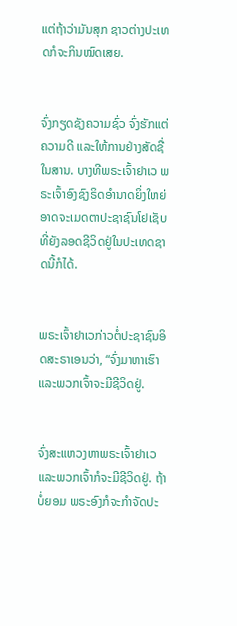ແຕ່ຖ້າວ່າມັນສຸກ ຊາວຕ່າງປະເທດກໍຈະກິນໝົດເສຍ.


ຈົ່ງກຽດຊັງຄວາມຊົ່ວ ຈົ່ງຮັກແຕ່ຄວາມດີ ແລະໃຫ້ການຢ່າງສັດຊື່ໃນສານ. ບາງທີພຣະເຈົ້າຢາເວ ພຣະເຈົ້າອົງຊົງຣິດອຳນາດຍິ່ງໃຫຍ່ອາດຈະເມດຕາປະຊາຊົນໂຢເຊັບ ທີ່ຍັງລອດຊີວິດຢູ່ໃນປະເທດຊາດນີ້ກໍໄດ້.


ພຣະເຈົ້າຢາເວກ່າວຕໍ່ປະຊາຊົນອິດສະຣາເອນວ່າ, “ຈົ່ງມາຫາເຮົາ ແລະພວກເຈົ້າຈະມີຊີວິດຢູ່.


ຈົ່ງສະແຫວງຫາພຣະເຈົ້າຢາເວ ແລະພວກເຈົ້າກໍຈະມີຊີວິດຢູ່. ຖ້າບໍ່ຍອມ ພຣະອົງກໍຈະກຳຈັດປະ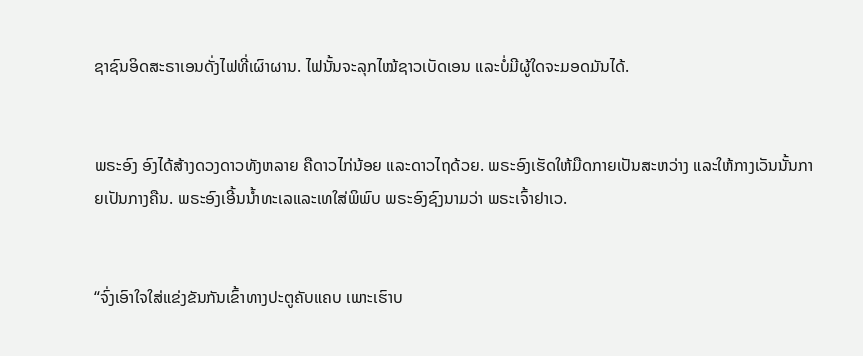ຊາຊົນອິດສະຣາເອນດັ່ງໄຟທີ່ເຜົາຜານ. ໄຟນັ້ນຈະລຸກໄໝ້ຊາວເບັດເອນ ແລະບໍ່ມີຜູ້ໃດຈະມອດມັນໄດ້.


ພຣະອົງ ອົງໄດ້ສ້າງດວງດາວທັງຫລາຍ ຄືດາວໄກ່ນ້ອຍ ແລະດາວໄຖດ້ວຍ. ພຣະອົງເຮັດໃຫ້ມືດກາຍເປັນສະຫວ່າງ ແລະໃຫ້ກາງເວັນນັ້ນກາຍເປັນກາງຄືນ. ພຣະອົງເອີ້ນນໍ້າທະເລແລະເທໃສ່ພິພົບ ພຣະອົງຊົງນາມວ່າ ພຣະເຈົ້າຢາເວ.


“ຈົ່ງເອົາໃຈໃສ່ແຂ່ງຂັນກັນເຂົ້າທາງປະຕູຄັບແຄບ ເພາະເຮົາບ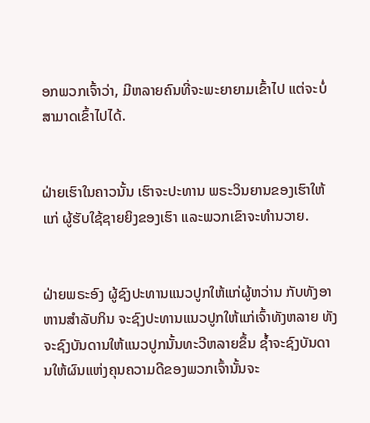ອກພວກເຈົ້າວ່າ, ມີຫລາຍຄົນທີ່ຈະພະຍາຍາມເຂົ້າໄປ ແຕ່ຈະບໍ່ສາມາດເຂົ້າໄປໄດ້.


ຝ່າຍເຮົາໃນຄາວນັ້ນ ເຮົາຈະປະທານ ພຣະວິນຍານຂອງເຮົາໃຫ້ແກ່ ຜູ້ຮັບໃຊ້ຊາຍຍິງຂອງເຮົາ ແລະພວກເຂົາຈະທຳນວາຍ.


ຝ່າຍພຣະອົງ ຜູ້ຊົງປະທານແນວປູກໃຫ້ແກ່ຜູ້ຫວ່ານ ກັບທັງອາຫານສຳລັບກິນ ຈະຊົງປະທານແນວປູກໃຫ້ແກ່ເຈົ້າທັງຫລາຍ ທັງຈະຊົງບັນດານໃຫ້ແນວປູກນັ້ນທະວີຫລາຍຂຶ້ນ ຊໍ້າຈະຊົງບັນດານໃຫ້ຜົນແຫ່ງຄຸນຄວາມດີຂອງພວກເຈົ້ານັ້ນຈະ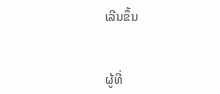ເລີນຂຶ້ນ


ຜູ້ທີ່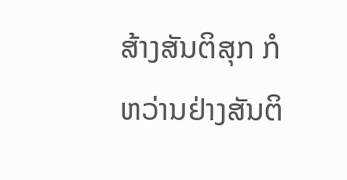ສ້າງສັນຕິສຸກ ກໍຫວ່ານຢ່າງສັນຕິ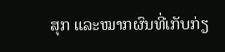ສຸກ ແລະໝາກຜົນທີ່ເກັບກ່ຽ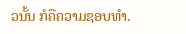ວນັ້ນ ກໍຄືຄວາມຊອບທຳ.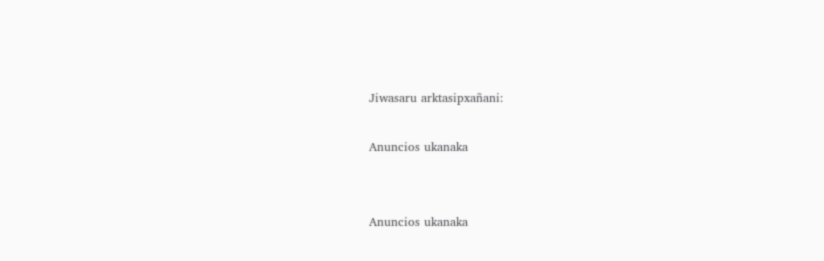Jiwasaru arktasipxañani:

Anuncios ukanaka


Anuncios ukanaka